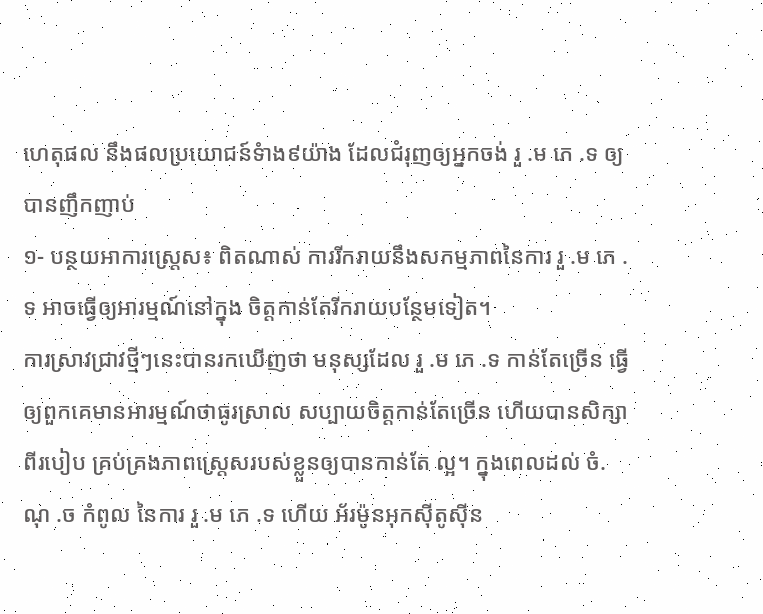ហេតុផល នឹងផលប្រយោជន៍ទំាង៩យ៉ាង ដែលជំរុញឲ្យអ្នកចង់ រួ .ម ភេ .ទ ឲ្យបានញឹកញាប់
១- បន្ថយអាការស្ត្រេស៖ ពិតណាស់ ការរីករាយនឹងសកម្មភាពនៃការ រួ .ម ភេ .ទ អាចធ្វើឲ្យអារម្មណ៍នៅក្នុង ចិត្តកាន់តែរីករាយបន្ថែមទៀត។
ការស្រាវជ្រាវថ្មីៗនេះបានរកឃើញថា មនុស្សដែល រួ .ម ភេ .ទ កាន់តែច្រើន ធ្វើឲ្យពួកគេមានអារម្មណ៍ថាធូរស្រាល សប្បាយចិត្តកាន់តែច្រើន ហើយបានសិក្សាពីរបៀប គ្រប់គ្រងភាពស្ត្រេសរបស់ខ្លួនឲ្យបានកាន់តែ ល្អ។ ក្នុងពេលដល់ ចំ.ណុ .ច កំពូល នៃការ រួ .ម ភេ .ទ ហើយ អ័រម៉ូនអុកស៊ីតូស៊ីន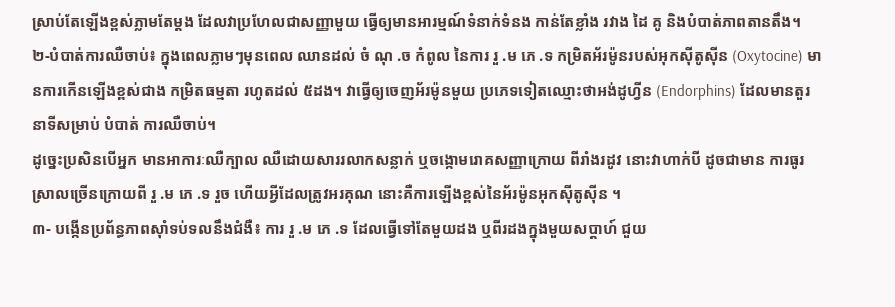ស្រាប់តែឡើងខ្ពស់ភ្លាមតែម្តង ដែលវាប្រហែលជាសញ្ញាមួយ ធ្វើឲ្យមានអារម្មណ៍ទំនាក់ទំនង កាន់តែខ្លាំង រវាង ដៃ គូ និងបំបាត់ភាពតានតឹង។
២-បំបាត់ការឈឺចាប់៖ ក្នុងពេលភ្លាមៗមុនពេល ឈានដល់ ចំ ណុ .ច កំពូល នៃការ រួ .ម ភេ .ទ កម្រិតអ័រម៉ូនរបស់អុកស៊ីតូស៊ីន (Oxytocine) មានការកើនឡើងខ្ពស់ជាង កម្រិតធម្មតា រហូតដល់ ៥ដង។ វាធ្វើឲ្យចេញអ័រម៉ូនមួយ ប្រភេទទៀតឈ្មោះថាអង់ដូហ្វីន (Endorphins) ដែលមានតួរនាទីសម្រាប់ បំបាត់ ការឈឺចាប់។
ដូច្នេះប្រសិនបើអ្នក មានអាការៈឈឺក្បាល ឈឺដោយសាររលាកសន្លាក់ ឬចង្កោមរោគសញ្ញាក្រោយ ពីរាំងរដូវ នោះវាហាក់បី ដូចជាមាន ការធូរស្រាលច្រើនក្រោយពី រួ .ម ភេ .ទ រួច ហើយអ្វីដែលត្រូវអរគុណ នោះគឺការឡើងខ្ពស់នៃអ័រម៉ូនអុកស៊ីតូស៊ីន ។
៣- បង្កើនប្រព័ន្ធភាពស៊ាំទប់ទលនឹងជំងឺ៖ ការ រួ .ម ភេ .ទ ដែលធ្វើទៅតែមួយដង ឬពីរដងក្នុងមួយសប្តាហ៍ ជួយ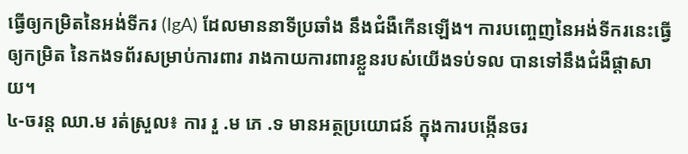ធ្វើឲ្យកម្រិតនៃអង់ទីករ (IgA) ដែលមាននាទីប្រឆាំង នឹងជំងឺកើនឡើង។ ការបញ្ចេញនៃអង់ទីករនេះធ្វើឲ្យកម្រិត នៃកងទព័រសម្រាប់ការពារ រាងកាយការពារខ្លួនរបស់យើងទប់ទល បានទៅនឹងជំងឺផ្តាសាយ។
៤-ចរន្ត ឈា.ម រត់ស្រួល៖ ការ រួ .ម ភេ .ទ មានអត្ថប្រយោជន៍ ក្នុងការបង្កើនចរ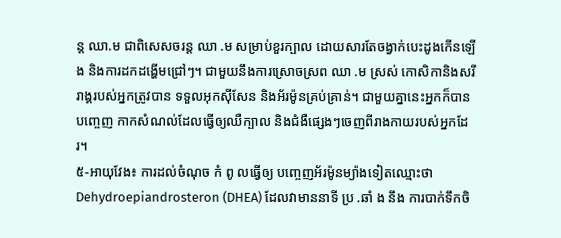ន្ត ឈា.ម ជាពិសេសចរន្ត ឈា .ម សម្រាប់ខួរក្បាល ដោយសារតែចង្វាក់បេះដូងកើនឡើង និងការដកដង្ហើមជ្រៅៗ។ ជាមួយនឹងការស្រោចស្រព ឈា .ម ស្រស់ កោសិកានិងសរីរាង្គរបស់អ្នកត្រូវបាន ទទួលអុកស៊ីសែន និងអ័រម៉ូនគ្រប់គ្រាន់។ ជាមួយគ្នានេះអ្នកក៏បានបញ្ចេញ កាកសំណល់ដែលធ្វើឲ្យឈឺក្បាល និងជំងឺផ្សេងៗចេញពីរាងកាយរបស់អ្នកដែរ។
៥-អាយុវែង៖ ការដល់ចំណុច កំ ពូ លធ្វើឲ្យ បញ្ចេញអ័រម៉ូនម្យ៉ាងទៀតឈ្មោះថា Dehydroepiandrosteron (DHEA) ដែលវាមាននាទី ប្រ .ឆាំ ង នឹង ការបាក់ទឹកចិ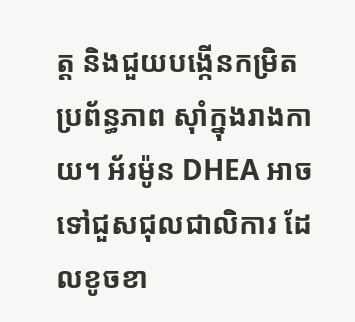ត្ត និងជួយបង្កើនកម្រិតប្រព័ន្ធភាព ស៊ាំក្នុងរាងកាយ។ អ័រម៉ូន DHEA អាចទៅជួសជុលជាលិការ ដែលខូចខា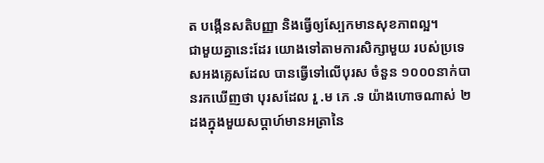ត បង្កើនសតិបញ្ញា និងធ្វើឲ្យស្បែកមានសុខភាពល្អ។
ជាមួយគ្នានេះដែរ យោងទៅតាមការសិក្សាមួយ របស់ប្រទេសអងគ្លេសដែល បានធ្វើទៅលើបុរស ចំនួន ១០០០នាក់បានរកឃើញថា បុរសដែល រួ .ម ភេ .ទ យ៉ាងហោចណាស់ ២ដងក្នុងមួយសប្តាហ៍មានអត្រានៃ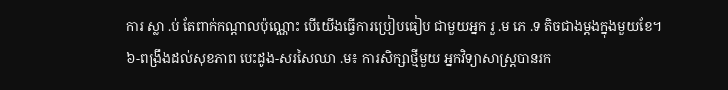ការ ស្លា .ប់ តែពាក់កណ្តាលប៉ុណ្ណោះ បើយើងធ្វើការប្រៀបធៀប ជាមួយអ្នក រួ .ម ភេ .ទ តិចជាងម្តងក្នុងមួយខែ។
៦-ពង្រឹងដល់សុខភាព បេះដូង-សរសៃឈា .ម៖ ការសិក្សាថ្មីមួយ អ្នកវិទ្យាសាស្ត្របានរក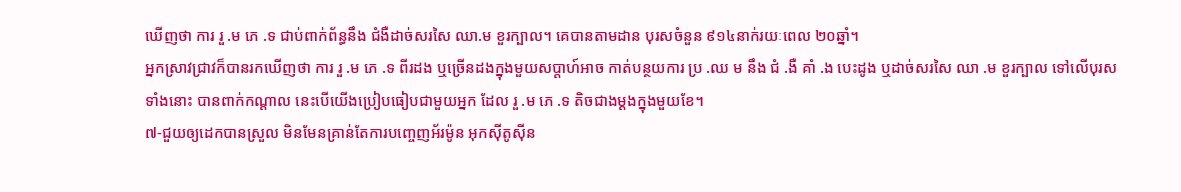ឃើញថា ការ រួ .ម ភេ .ទ ជាប់ពាក់ព័ន្ធនឹង ជំងឺដាច់សរសៃ ឈា.ម ខួរក្បាល។ គេបានតាមដាន បុរសចំនួន ៩១៤នាក់រយៈពេល ២០ឆ្នាំ។
អ្នកស្រាវជ្រាវក៏បានរកឃើញថា ការ រួ .ម ភេ .ទ ពីរដង ឬច្រើនដងក្នុងមួយសប្តាហ៍អាច កាត់បន្ថយការ ប្រ .ឈ ម នឹង ជំ .ងឺ គាំ .ង បេះដូង ឬដាច់សរសៃ ឈា .ម ខួរក្បាល ទៅលើបុរសទាំងនោះ បានពាក់កណ្តាល នេះបើយើងប្រៀបធៀបជាមួយអ្នក ដែល រួ .ម ភេ .ទ តិចជាងម្តងក្នុងមួយខែ។
៧-ជួយឲ្យដេកបានស្រួល មិនមែនគ្រាន់តែការបញ្ចេញអ័រម៉ូន អុកស៊ីតូស៊ីន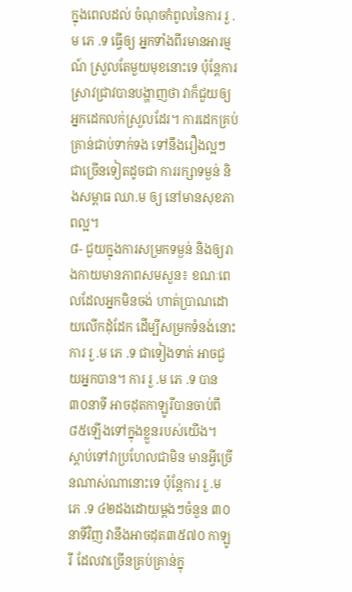ក្នុងពេលដល់ ចំណុចកំពូលនៃការ រួ .ម ភេ .ទ ធ្វើឲ្យ អ្នកទាំងពីរមានអារម្មណ៍ ស្រួលតែមួយមុខនោះទេ ប៉ុន្តែការស្រាវជ្រាវបានបង្ហាញថា វាក៏ជួយឲ្យអ្នកដេកលក់ស្រួលដែរ។ ការដេកគ្រប់គ្រាន់ជាប់ទាក់ទង ទៅនឹងរឿងល្អៗជាច្រើនទៀតដូចជា ការរក្សាទម្ងន់ និងសម្ពាធ ឈា.ម ឲ្យ នៅមានសុខភាពល្អ។
៨- ជួយក្នុងការសម្រកទម្ងន់ និងឲ្យរាងកាយមានភាពសមសួន៖ ខណៈពេលដែលអ្នកមិនចង់ ហាត់ប្រាណដោយលើកដុំដែក ដើម្បីសម្រកទំនង់នោះ ការ រួ .ម ភេ .ទ ជាទៀងទាត់ អាចជួយអ្នកបាន។ ការ រួ .ម ភេ .ទ បាន ៣០នាទី អាចដុតកាឡូរីបានចាប់ពី ៨៥ឡើងទៅក្នុងខ្លួនរបស់យើង។
ស្តាប់ទៅវាប្រហែលជាមិន មានអ្វីច្រើនណាស់ណានោះទេ ប៉ុន្តែការ រួ .ម ភេ .ទ ៤២ដងដោយម្តងៗចំនួន ៣០នាទីវិញ វានឹងអាចដុត៣៥៧០ កាឡូរី ដែលវាច្រើនគ្រប់គ្រាន់ក្នុ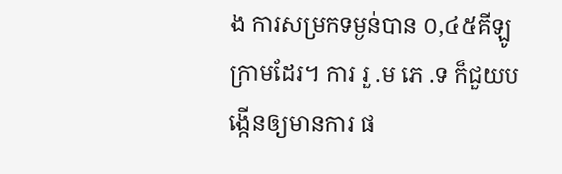ង ការសម្រកទម្ងន់បាន ០,៤៥គីឡូក្រាមដែរ។ ការ រួ .ម ភេ .ទ ក៏ជួយបង្កើនឲ្យមានការ ផ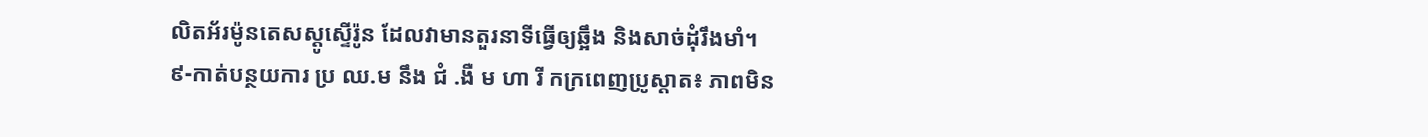លិតអ័រម៉ូនតេសស្តូស្ទើរ៉ូន ដែលវាមានតួរនាទីធ្វើឲ្យឆ្អឹង និងសាច់ដុំរឹងមាំ។
៩-កាត់បន្ថយការ ប្រ ឈ.ម នឹង ជំ .ងឺ ម ហា រី កក្រពេញប្រូស្តាត៖ ភាពមិន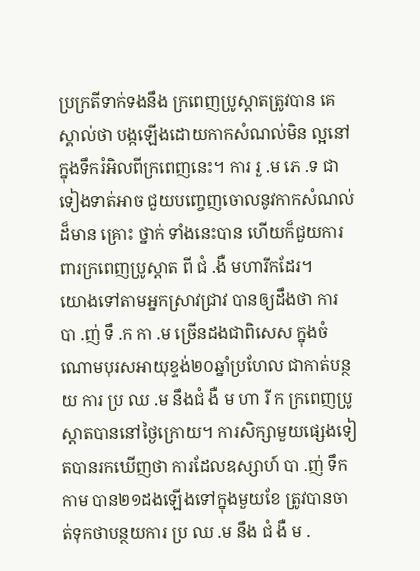ប្រក្រតីទាក់ទងនឹង ក្រពេញប្រូស្តាតត្រូវបាន គេស្គាល់ថា បង្កឡើងដោយកាកសំណល់មិន ល្អនៅក្នុងទឹករំអិលពីក្រពេញនេះ។ ការ រួ .ម ភេ .ទ ជាទៀងទាត់អាច ជួយបញ្ចេញចោលនូវកាកសំណល់ ដ៏មាន គ្រោះ ថ្នាក់ ទាំងនេះបាន ហើយក៏ជួយការពារក្រពេញប្រូស្តាត ពី ជំ .ងឺ មហារីកដែរ។
យោងទៅតាមអ្នកស្រាវជ្រាវ បានឲ្យដឹងថា ការ បា .ញ់ ទឹ .ក កា .ម ច្រើនដងជាពិសេស ក្នុងចំណោមបុរសអាយុខ្ទង់២០ឆ្នាំប្រហែល ជាកាត់បន្ថយ ការ ប្រ ឈ .ម នឹងជំ ងឺ ម ហា រី ក ក្រពេញប្រូស្តាតបាននៅថ្ងៃក្រោយ។ ការសិក្សាមួយផ្សេងទៀតបានរកឃើញថា ការដែលឧស្សាហ៍ បា .ញ់ ទឹកកាម បាន២១ដងឡើងទៅក្នុងមួយខែ ត្រូវបានចាត់ទុកថាបន្ថយការ ប្រ ឈ .ម នឹង ជំ ងឺ ម .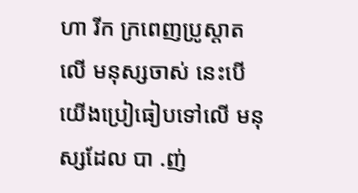ហា រីក ក្រពេញប្រូស្តាតលើ មនុស្សចាស់ នេះបើយើងប្រៀធៀបទៅលើ មនុស្សដែល បា .ញ់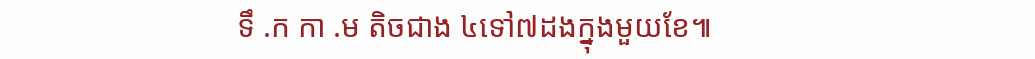ទឹ .ក កា .ម តិចជាង ៤ទៅ៧ដងក្នុងមួយខែ៕